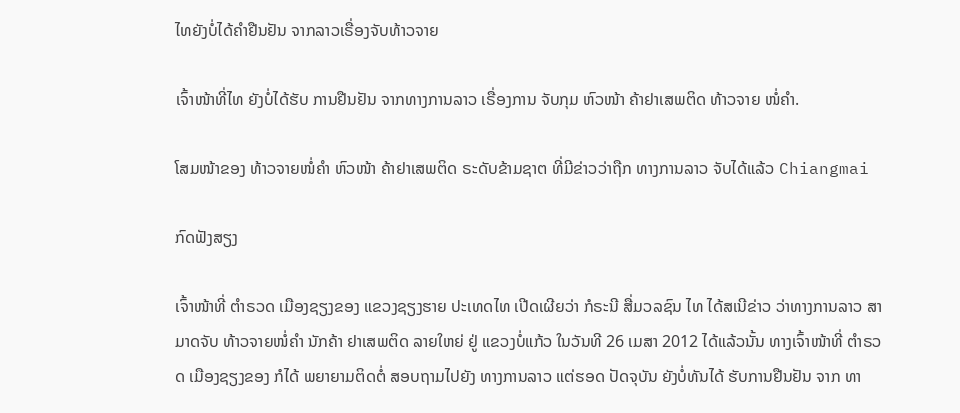ໄທຍັງບໍ່ໄດ້ຄໍາຢືນຢັນ ຈາກລາວເຣື່ອງຈັບທ້າວຈາຍ

ເຈົ້າໜ້າທີ່ໄທ ຍັງບໍ່ໄດ້ຮັບ ການຢືນຢັນ ຈາກທາງການລາວ ເຣື່ອງການ ຈັບກຸມ ຫົວໜ້າ ຄ້າຢາເສພຕິດ ທ້າວຈາຍ ໜໍ່ຄໍາ.

ໂສມໜ້າຂອງ ທ້າວຈາຍໜໍ່ຄໍາ ຫົວໜ້າ ຄ້າຢາເສພຕິດ ຣະດັບຂ້າມຊາຕ ທີ່ມີຂ່າວວ່າຖືກ ທາງການລາວ ຈັບໄດ້ແລ້ວ Chiangmai

ກົດຟັງສຽງ

ເຈົ້າໜ້າທີ່ ຕໍາຣວດ ເມືອງຊຽງຂອງ ແຂວງຊຽງຮາຍ ປະເທດໄທ ເປີດເຜີຍວ່າ ກໍຣະນີ ສື່ມວລຊົນ ໄທ ໄດ້ສເນີຂ່າວ ວ່າທາງການລາວ ສາມາດຈັບ ທ້າວຈາຍໜໍ່ຄໍາ ນັກຄ້າ ຢາເສພຕິດ ລາຍໃຫຍ່ ຢູ່ ແຂວງບໍ່ແກ້ວ ໃນວັນທີ 26 ເມສາ 2012 ໄດ້ແລ້ວນັ້ນ ທາງເຈົ້າໜ້າທີ່ ຕໍາຣວດ ເມືອງຊຽງຂອງ ກໍໄດ້ ພຍາຍາມຕິດຕໍ່ ສອບຖາມໄປຍັງ ທາງການລາວ ແຕ່ຮອດ ປັດຈຸບັນ ຍັງບໍ່ທັນໄດ້ ຮັບການຢືນຢັນ ຈາກ ທາ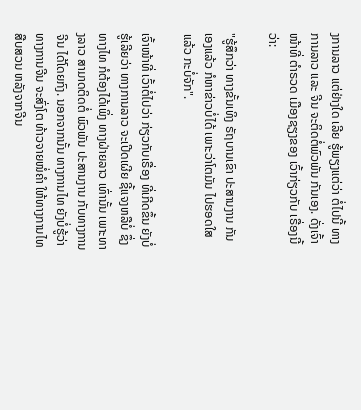ງການລາວ ແຕ່ຢ່າງໃດ ເລີຍ ຮູ້ພຽງແຕ່ວ່າ ຕໍ່ໄປນີ້ ທາງການລາວ ແລະ ຈີນ ຈະຕິດຕໍ່ພົວພັນ ກັນເອງ. ດັ່ງເຈົ້າໜ້າທີ່ ຕໍາຣວດ ເມືອງຊຽງຂອງ ເວົ້າກ່ຽວກັບ ເຣື່ອງນີ້ວ່າ:

"ຮູ້ສຶກວ່າ ທາງຂັ້ນເທິງ ຣັຖບານເຂົາ ປະສານງານ ກັນເອງແລ້ວ ກໍຫາຂ່າວບໍ່ໄດ້ ເພາະວ່າໂຕມັນ ໄປຮອດໃສແລ້ວ ກະບໍ່ຈັກ".

ເຈົ້າໜ້າທີ່ ເວົ້າຕໍ່ໄປວ່າ ກ່ຽວກັບເຣື່ອງ ທີ່ເກີດຂຶ້ນ ຍັງບໍ່ຮູ້ເລີຍວ່າ ທາງການລາວ ຈະເປີດເຜີຍ ຊີ້ແຈງຫລືບໍ່ ຊຶ່ງທາງໄທ ກໍຕ້ອງໄດ້ເພິ່ງ ທາງຝ່າຍລາວ ເທົ່ານັ້ນ ເພາະທາງລາວ ສາມາດຕິດຕໍ່ ພົວພັນ ປະສານງານ ກັບທາງການຈີນ ໄດ້ໂດຍກົງ. ນອກຈາກນັ້ນ ທາງການໄທ ຍັງບໍ່ຮູ້ວ່າ ທາງການຈີນ ຈະສົ່ງໂຕ ທ້າວຈາຍໜໍ່ຄໍາ ໃຫ້ທາງການໄທ ສືບສວນ ຫລັງຈາກຈີນ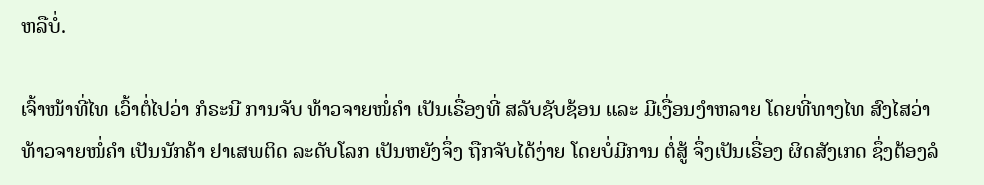ຫລືບໍ່.

ເຈົ້າໜ້າທີ່ໄທ ເວົ້າຕໍ່ໄປວ່າ ກໍຣະນີ ການຈັບ ທ້າວຈາຍໜໍ່ຄໍາ ເປັນເຣື່ອງທີ່ ສລັບຊັບຊ້ອນ ແລະ ມີເງື່ອນງໍາຫລາຍ ໂດຍທີ່ທາງໄທ ສົງໄສວ່າ ທ້າວຈາຍໜໍ່ຄໍາ ເປັນນັກຄ້າ ຢາເສພຕິດ ລະດັບໂລກ ເປັນຫຍັງຈຶ່ງ ຖືກຈັບໄດ້ງ່າຍ ໂດຍບໍ່ມີການ ຕໍ່ສູ້ ຈຶ່ງເປັນເຣື່ອງ ຜິດສັງເກດ ຊຶ່ງຕ້ອງລໍ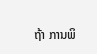ຖ້າ ການພິ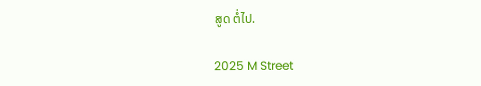ສູດ ຕໍ່ໄປ.

2025 M Street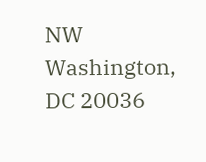NW
Washington, DC 20036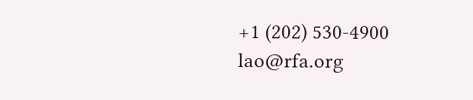+1 (202) 530-4900
lao@rfa.org